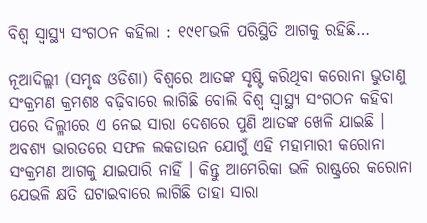ବିଶ୍ୱ ସ୍ୱାସ୍ଥ୍ୟ ସଂଗଠନ କହିଲା : ୧୯୧୮ଭଳି ପରିସ୍ଥିତି ଆଗକୁ ରହିଛି…

ନୂଆଦିଲ୍ଲୀ (ସମୃଦ୍ଧ ଓଡିଶା) ବିଶ୍ୱରେ ଆତଙ୍କ ସୃଷ୍ଟି କରିଥିବା କରୋନା ଭୁତାଣୁ ସଂକ୍ରମଣ କ୍ରମଶଃ ବଢ଼ିବାରେ ଲାଗିଛି ବୋଲି ବିଶ୍ୱ ସ୍ୱାସ୍ଥ୍ୟ ସଂଗଠନ କହିବା ପରେ ଦିଲ୍ଳୀରେ ଏ ନେଇ ସାରା ଦେଶରେ ପୁଣି ଆତଙ୍କ ଖେଳି ଯାଇଛି । ଅବଶ୍ୟ ଭାରତରେ ସଫଳ ଲକଡାଉନ ଯୋଗୁଁ ଏହି ମହାମାରୀ କରୋନା ସଂକ୍ରମଣ ଆଗକୁ ଯାଇପାରି ନାହିଁ । କିନ୍ତୁ ଆମେରିକା ଭଳି ରାଷ୍ଟ୍ରରେ କରୋନା ଯେଭଳି କ୍ଷତି ଘଟାଇବାରେ ଲାଗିଛି ତାହା ସାରା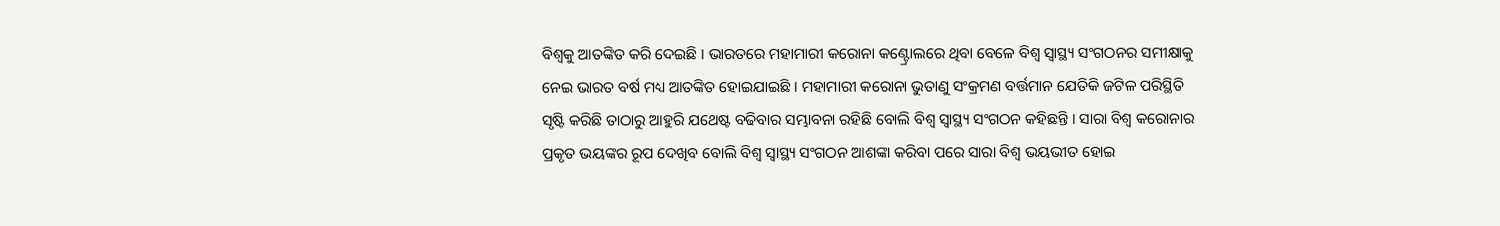ବିଶ୍ୱକୁ ଆତଙ୍କିତ କରି ଦେଇଛି । ଭାରତରେ ମହାମାରୀ କରୋନା କଣ୍ଟ୍ରୋଲରେ ଥିବା ବେଳେ ବିଶ୍ୱ ସ୍ୱାସ୍ଥ୍ୟ ସଂଗଠନର ସମୀକ୍ଷାକୁ ନେଇ ଭାରତ ବର୍ଷ ମଧ୍ୟ ଆତଙ୍କିତ ହୋଇଯାଇଛି । ମହାମାରୀ କରୋନା ଭୁତାଣୁ ସଂକ୍ରମଣ ବର୍ତ୍ତମାନ ଯେତିକି ଜଟିଳ ପରିସ୍ଥିତି ସୃଷ୍ଟି କରିଛି ତାଠାରୁ ଆହୁରି ଯଥେଷ୍ଟ ବଢିବାର ସମ୍ଭାବନା ରହିଛି ବୋଲି ବିଶ୍ୱ ସ୍ୱାସ୍ଥ୍ୟ ସଂଗଠନ କହିଛନ୍ତି । ସାରା ବିଶ୍ୱ କରୋନାର ପ୍ରକୃତ ଭୟଙ୍କର ରୂପ ଦେଖିବ ବୋଲି ବିଶ୍ୱ ସ୍ୱାସ୍ଥ୍ୟ ସଂଗଠନ ଆଶଙ୍କା କରିବା ପରେ ସାରା ବିଶ୍ୱ ଭୟଭୀତ ହୋଇ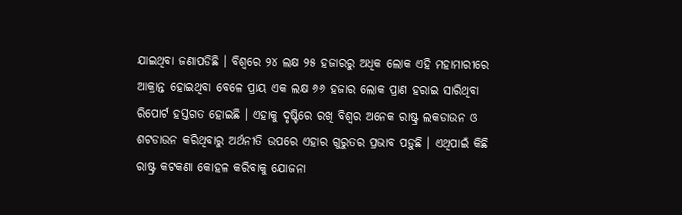ଯାଇଥିବା ଜଣାପଡିଛି । ବିଶ୍ୱରେ ୨୪ ଲକ୍ଷ ୨୫ ହଜାରରୁ ଅଧିକ ଲୋକ ଏହି ମହାମାରୀରେ ଆକ୍ରାନ୍ତ ହୋଇଥିବା ବେଳେ ପ୍ରାୟ ଏକ ଲକ୍ଷ ୬୬ ହଜାର ଲୋକ ପ୍ରାଣ ହରାଇ ସାରିଥିବା ରିପୋର୍ଟ ହସ୍ତଗତ ହୋଇଛି । ଏହାକୁ ଦୃଷ୍ଟିରେ ରଖି ବିଶ୍ୱର ଅନେକ ରାଷ୍ଟ୍ର ଲକଡାଉନ ଓ ଶଟଡାଉନ କରିଥିବାରୁ ଅର୍ଥନୀତି ଉପରେ ଏହାର ଗୁରୁତର ପ୍ରଭାବ ପଡ଼ୁଛି । ଏଥିପାଇଁ କିଛି ରାଷ୍ଟ୍ର କଟକଣା କୋହଳ କରିବାକୁ ଯୋଜନା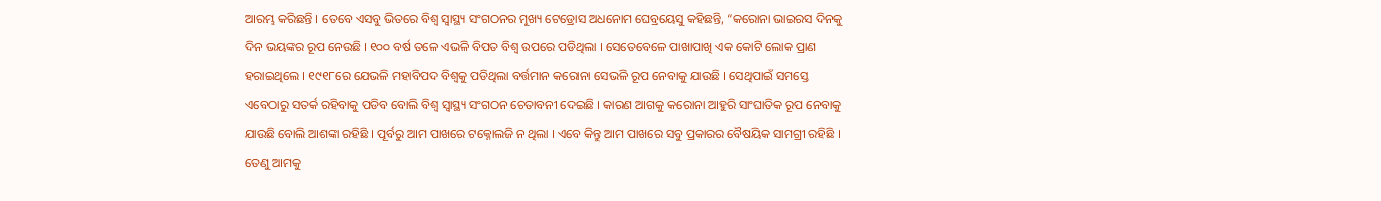ଆରମ୍ଭ କରିଛନ୍ତି । ତେବେ ଏସବୁ ଭିତରେ ବିଶ୍ୱ ସ୍ୱାସ୍ଥ୍ୟ ସଂଗଠନର ମୁଖ୍ୟ ଟେଡ୍ରୋସ ଅଧନୋମ ଘେବ୍ରୟେସୁ କହିଛନ୍ତି, “କରୋନା ଭାଇରସ ଦିନକୁ ଦିନ ଭୟଙ୍କର ରୂପ ନେଉଛି । ୧୦୦ ବର୍ଷ ତଳେ ଏଭଳି ବିପତ ବିଶ୍ୱ ଉପରେ ପଡିଥିଲା । ସେତେବେଳେ ପାଖାପାଖି ଏକ କୋଟି ଲୋକ ପ୍ରାଣ ହରାଇଥିଲେ । ୧୯୧୮ରେ ଯେଭଳି ମହାବିପଦ ବିଶ୍ୱକୁ ପଡିଥିଲା ବର୍ତ୍ତମାନ କରୋନା ସେଭଳି ରୂପ ନେବାକୁ ଯାଉଛି । ସେଥିପାଇଁ ସମସ୍ତେ ଏବେଠାରୁ ସତର୍କ ରହିବାକୁ ପଡିବ ବୋଲି ବିଶ୍ୱ ସ୍ୱାସ୍ଥ୍ୟ ସଂଗଠନ ଚେତାବନୀ ଦେଇଛି । କାରଣ ଆଗକୁ କରୋନା ଆହୁରି ସାଂଘାତିକ ରୂପ ନେବାକୁ ଯାଉଛି ବୋଲି ଆଶଙ୍କା ରହିଛି । ପୂର୍ବରୁ ଆମ ପାଖରେ ଟକ୍ନୋଲଜି ନ ଥିଲା । ଏବେ କିନ୍ତୁ ଆମ ପାଖରେ ସବୁ ପ୍ରକାରର ବୈଷୟିକ ସାମଗ୍ରୀ ରହିଛି । ତେଣୁ ଆମକୁ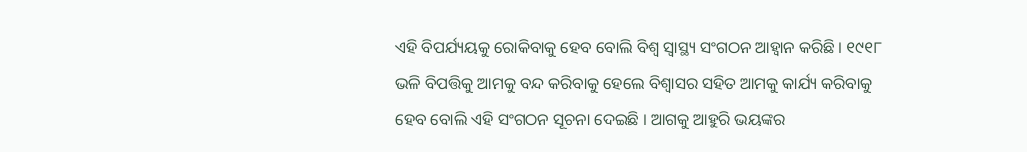ଏହି ବିପର୍ଯ୍ୟୟକୁ ରୋକିବାକୁ ହେବ ବୋଲି ବିଶ୍ୱ ସ୍ୱାସ୍ଥ୍ୟ ସଂଗଠନ ଆହ୍ୱାନ କରିଛି । ୧୯୧୮ ଭଳି ବିପତ୍ତିକୁ ଆମକୁ ବନ୍ଦ କରିବାକୁ ହେଲେ ବିଶ୍ୱାସର ସହିତ ଆମକୁ କାର୍ଯ୍ୟ କରିବାକୁ ହେବ ବୋଲି ଏହି ସଂଗଠନ ସୂଚନା ଦେଇଛି । ଆଗକୁ ଆହୁରି ଭୟଙ୍କର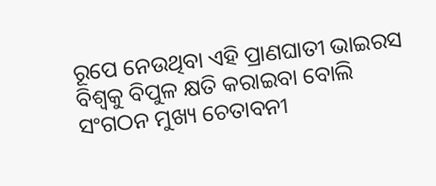ରୂପେ ନେଉଥିବା ଏହି ପ୍ରାଣଘାତୀ ଭାଇରସ ବିଶ୍ୱକୁ ବିପୁଳ କ୍ଷତି କରାଇବା ବୋଲି ସଂଗଠନ ମୁଖ୍ୟ ଚେତାବନୀ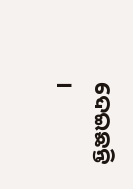ଦେଇଛନ୍ତି ।